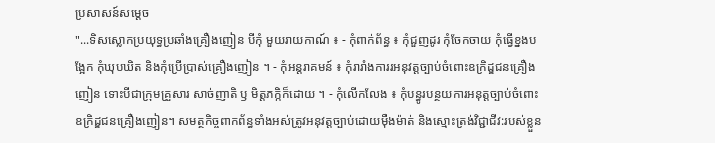ប្រសាសន៍សម្តេច
"...ទិសស្លោកប្រយុទ្ធប្រឆាំងគ្រឿងញៀន បីកុំ មួយរាយកាណ៍ ៖ - កុំពាក់ព័ន្ធ ៖ កុំជួញដូរ កុំចែកចាយ កុំធ្វើខ្នងបង្អែក កុំឃុបឃិត និងកុំប្រើប្រាស់គ្រឿងញៀន ។ - កុំអន្តរាគមន៍ ៖ កុំរារាំងការរអនុវត្តច្បាប់ចំពោះឧក្រិដ្ឌជនគ្រឿងញៀន ទោះបីជាក្រុមគ្រួសារ សាច់ញាតិ ឫ មិត្តភក្កិក៏ដោយ ។ - កុំលើកលែង ៖ កុំបន្ធូរបន្ថយការអនុត្តច្បាប់ចំពោះឧក្រិដ្ឌជនគ្រឿងញៀន។ សមត្ថកិច្ចពាកព័ន្ធទាំងអស់ត្រូវអនុវត្តច្បាប់ដោយមុឺងម៉ាត់ និងស្មោះត្រង់វិជ្ជាជីវ:របស់ខ្លួន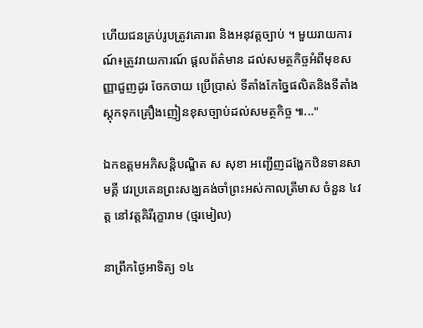ហើយជនគ្រប់រូបត្រូវគោរព និងអនុវត្តច្បាប់ ។ មួយរាយការណ៍៖ត្រូវរាយការណ៍ ផ្តលព័ត៌មាន ដល់សមត្ថកិច្ចអំពីមុខសញ្ញាជួញដូរ ចែកចាយ ប្រើប្រាស់ ទីតាំងកែច្នៃផលិតនិងទីតាំងស្តុកទុកគ្រឿងញៀនខុសច្បាប់ដល់សមត្ថកិច្ច ៕..."

ឯកឧត្តមអភិសន្តិបណ្ឌិត ស សុខា អញ្ជើញដង្ហែកឋិនទានសាមគ្គី វេរប្រគេនព្រះសង្ឃគង់ចាំព្រះអស់កាលត្រីមាស ចំនួន ៤វត្ត នៅវត្តគិរីរុក្ខារាម (ថ្មរមៀល)

នាព្រឹកថ្ងៃអាទិត្យ ១៤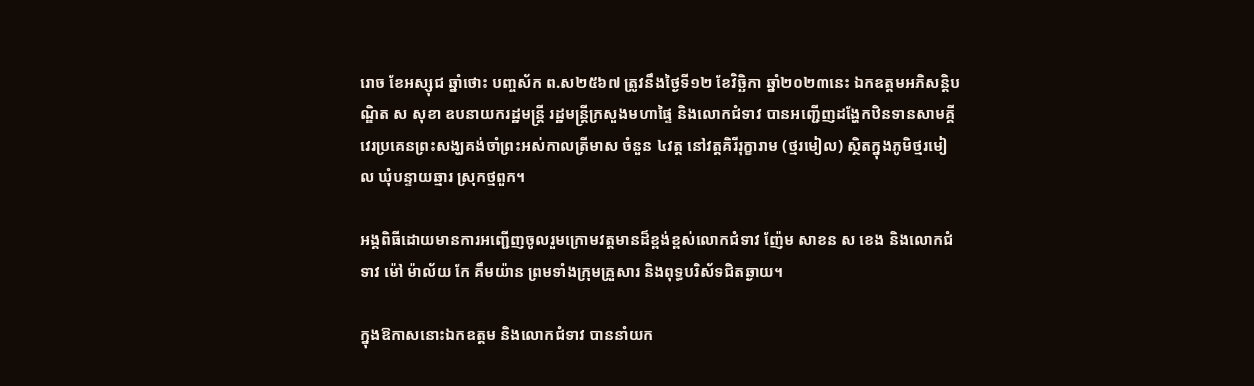រោច ខែអស្សុជ ឆ្នាំថោះ បញ្ចស័ក ព.ស២៥៦៧ ត្រូវនឹងថ្ងៃទី១២ ខែវិច្ឆិកា ឆ្នាំ២០២៣នេះ ឯកឧត្តមអភិសន្តិបណ្ឌិត ស សុខា ឧបនាយករដ្ឋមន្ត្រី រដ្ឋមន្ត្រីក្រសួងមហាផ្ទៃ និងលោកជំទាវ បានអញ្ជើញដង្ហែកឋិនទានសាមគ្គី វេរប្រគេនព្រះសង្ឃគង់ចាំព្រះអស់កាលត្រីមាស ចំនួន ៤វត្ត នៅវត្តគិរីរុក្ខារាម (ថ្មរមៀល) ស្ថិតក្នុងភូមិថ្មរមៀល ឃុំបន្ទាយឆ្មារ ស្រុកថ្មពួក។

អង្គពិធីដោយមានការអញ្ជើញចូលរួមក្រោមវត្តមានដ៏ខ្ពង់ខ្ពស់លោកជំទាវ ញ៉ែម សាខន ស ខេង និងលោកជំទាវ ម៉ៅ ម៉ាល័យ កែ គឹមយ៉ាន ព្រមទាំងក្រុមគ្រួសារ និងពុទ្ធបរិស័ទជិតឆ្ងាយ។

ក្នុងឱកាសនោះឯកឧត្តម និងលោកជំទាវ បាននាំយក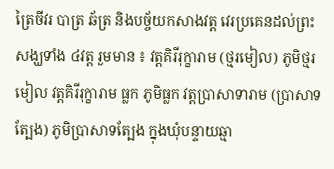ត្រៃចីវរ បាត្រ ឆ័ត្រ និងបច្ច័យកសាងវត្ត វេរប្រគេនដល់ព្រះសង្ឃទាំង ៤វត្ត រួមមាន ៖ វត្តគិរីរុក្ខារាម (ថ្មរមៀល) ភូមិថ្មរមៀល វត្តគិរីរុក្ខារាម ធ្លក ភូមិធ្លក វត្តប្រាសាទារាម (ប្រាសាទត្បែង) ភូមិប្រាសាទត្បែង ក្នុងឃុំបន្ទាយឆ្មា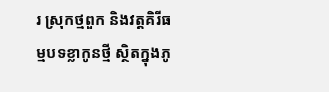រ ស្រុកថ្មពួក និងវត្តគិរីធម្មបទខ្លាកូនថ្មី ស្ថិតក្នុងភូ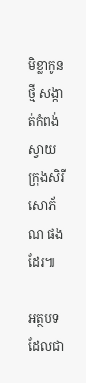មិខ្លាកូនថ្មី សង្កាត់កំពង់ស្វាយ ក្រុងសិរីសោភ័ណ ផងដែរ៕

អត្ថបទដែលជា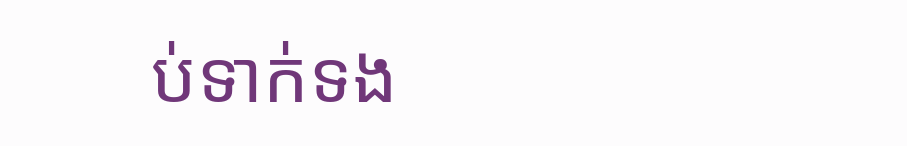ប់ទាក់ទង